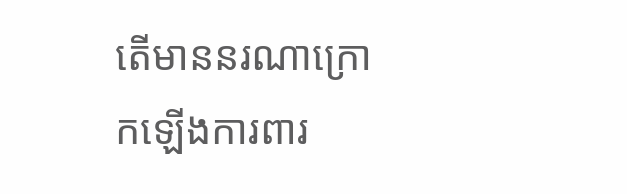តើមាននរណាក្រោកឡើងការពារ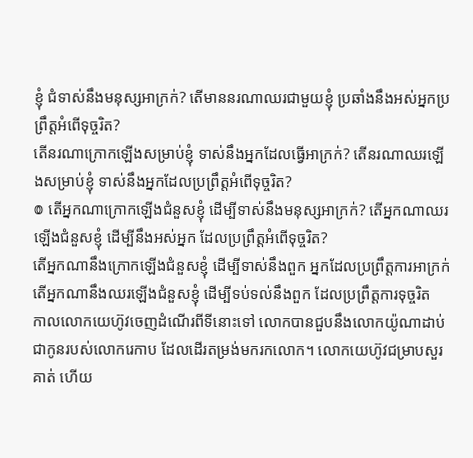ខ្ញុំ ជំទាស់នឹងមនុស្សអាក្រក់? តើមាននរណាឈរជាមួយខ្ញុំ ប្រឆាំងនឹងអស់អ្នកប្រព្រឹត្តអំពើទុច្ចរិត?
តើនរណាក្រោកឡើងសម្រាប់ខ្ញុំ ទាស់នឹងអ្នកដែលធ្វើអាក្រក់? តើនរណាឈរឡើងសម្រាប់ខ្ញុំ ទាស់នឹងអ្នកដែលប្រព្រឹត្តអំពើទុច្ចរិត?
៙ តើអ្នកណាក្រោកឡើងជំនួសខ្ញុំ ដើម្បីទាស់នឹងមនុស្សអាក្រក់? តើអ្នកណាឈរឡើងជំនួសខ្ញុំ ដើម្បីនឹងអស់អ្នក ដែលប្រព្រឹត្តអំពើទុច្ចរិត?
តើអ្នកណានឹងក្រោកឡើងជំនួសខ្ញុំ ដើម្បីទាស់នឹងពួក អ្នកដែលប្រព្រឹត្តការអាក្រក់ តើអ្នកណានឹងឈរឡើងជំនួសខ្ញុំ ដើម្បីទប់ទល់នឹងពួក ដែលប្រព្រឹត្តការទុច្ចរិត
កាលលោកយេហ៊ូវចេញដំណើរពីទីនោះទៅ លោកបានជួបនឹងលោកយ៉ូណាដាប់ ជាកូនរបស់លោករេកាប ដែលដើរតម្រង់មករកលោក។ លោកយេហ៊ូវជម្រាបសួរគាត់ ហើយ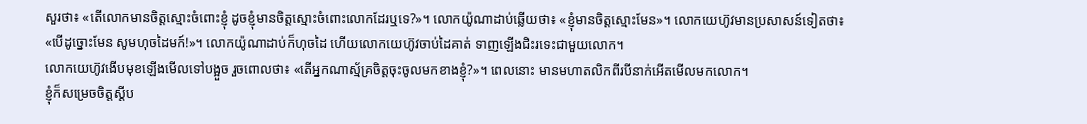សួរថា៖ «តើលោកមានចិត្តស្មោះចំពោះខ្ញុំ ដូចខ្ញុំមានចិត្តស្មោះចំពោះលោកដែរឬទេ?»។ លោកយ៉ូណាដាប់ឆ្លើយថា៖ «ខ្ញុំមានចិត្តស្មោះមែន»។ លោកយេហ៊ូវមានប្រសាសន៍ទៀតថា៖ «បើដូច្នោះមែន សូមហុចដៃមក៍!»។ លោកយ៉ូណាដាប់ក៏ហុចដៃ ហើយលោកយេហ៊ូវចាប់ដៃគាត់ ទាញឡើងជិះរទេះជាមួយលោក។
លោកយេហ៊ូវងើបមុខឡើងមើលទៅបង្អួច រួចពោលថា៖ «តើអ្នកណាស្ម័គ្រចិត្តចុះចូលមកខាងខ្ញុំ?»។ ពេលនោះ មានមហាតលិកពីរបីនាក់អើតមើលមកលោក។
ខ្ញុំក៏សម្រេចចិត្តស្ដីប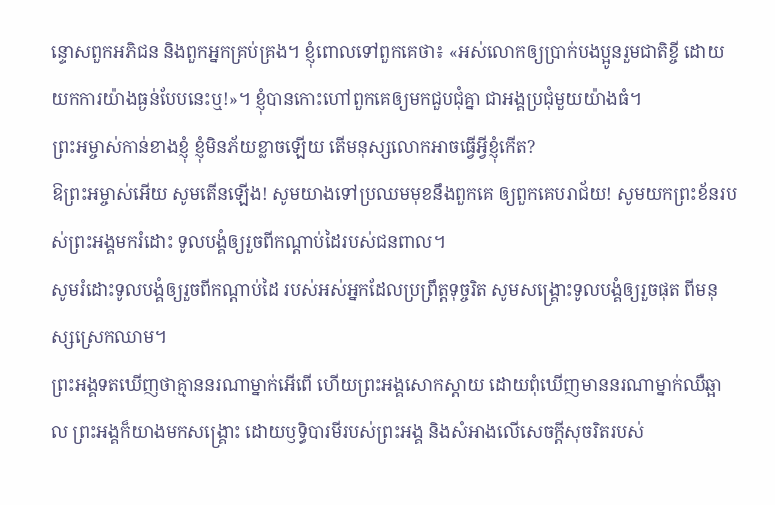ន្ទោសពួកអភិជន និងពួកអ្នកគ្រប់គ្រង។ ខ្ញុំពោលទៅពួកគេថា៖ «អស់លោកឲ្យប្រាក់បងប្អូនរួមជាតិខ្ចី ដោយយកការយ៉ាងធ្ងន់បែបនេះឬ!»។ ខ្ញុំបានកោះហៅពួកគេឲ្យមកជួបជុំគ្នា ជាអង្គប្រជុំមួយយ៉ាងធំ។
ព្រះអម្ចាស់កាន់ខាងខ្ញុំ ខ្ញុំមិនភ័យខ្លាចឡើយ តើមនុស្សលោកអាចធ្វើអ្វីខ្ញុំកើត?
ឱព្រះអម្ចាស់អើយ សូមតើនឡើង! សូមយាងទៅប្រឈមមុខនឹងពួកគេ ឲ្យពួកគេបរាជ័យ! សូមយកព្រះខ័នរបស់ព្រះអង្គមករំដោះ ទូលបង្គំឲ្យរួចពីកណ្ដាប់ដៃរបស់ជនពាល។
សូមរំដោះទូលបង្គំឲ្យរួចពីកណ្ដាប់ដៃ របស់អស់អ្នកដែលប្រព្រឹត្តទុច្ចរិត សូមសង្គ្រោះទូលបង្គំឲ្យរួចផុត ពីមនុស្សស្រេកឈាម។
ព្រះអង្គទតឃើញថាគ្មាននរណាម្នាក់អើពើ ហើយព្រះអង្គសោកស្ដាយ ដោយពុំឃើញមាននរណាម្នាក់ឈឺឆ្អាល ព្រះអង្គក៏យាងមកសង្គ្រោះ ដោយឫទ្ធិបារមីរបស់ព្រះអង្គ និងសំអាងលើសេចក្ដីសុចរិតរបស់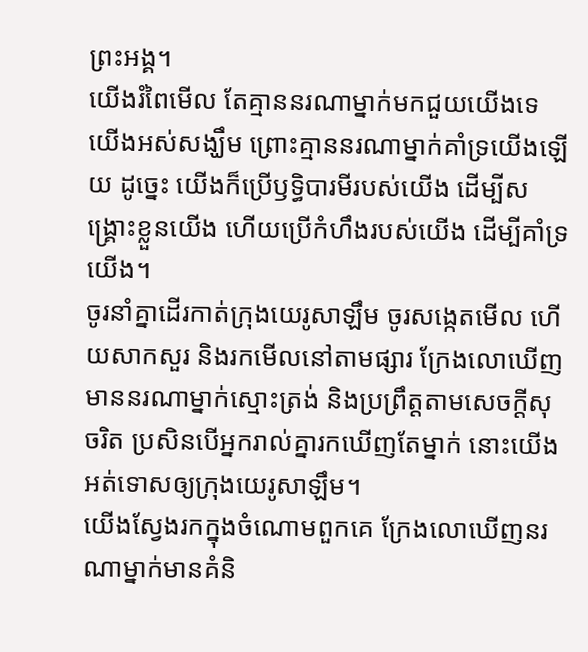ព្រះអង្គ។
យើងរំពៃមើល តែគ្មាននរណាម្នាក់មកជួយយើងទេ យើងអស់សង្ឃឹម ព្រោះគ្មាននរណាម្នាក់គាំទ្រយើងឡើយ ដូច្នេះ យើងក៏ប្រើឫទ្ធិបារមីរបស់យើង ដើម្បីសង្គ្រោះខ្លួនយើង ហើយប្រើកំហឹងរបស់យើង ដើម្បីគាំទ្រយើង។
ចូរនាំគ្នាដើរកាត់ក្រុងយេរូសាឡឹម ចូរសង្កេតមើល ហើយសាកសួរ និងរកមើលនៅតាមផ្សារ ក្រែងលោឃើញមាននរណាម្នាក់ស្មោះត្រង់ និងប្រព្រឹត្តតាមសេចក្ដីសុចរិត ប្រសិនបើអ្នករាល់គ្នារកឃើញតែម្នាក់ នោះយើងអត់ទោសឲ្យក្រុងយេរូសាឡឹម។
យើងស្វែងរកក្នុងចំណោមពួកគេ ក្រែងលោឃើញនរណាម្នាក់មានគំនិ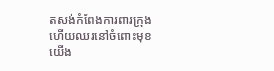តសង់កំពែងការពារក្រុង ហើយឈរនៅចំពោះមុខយើង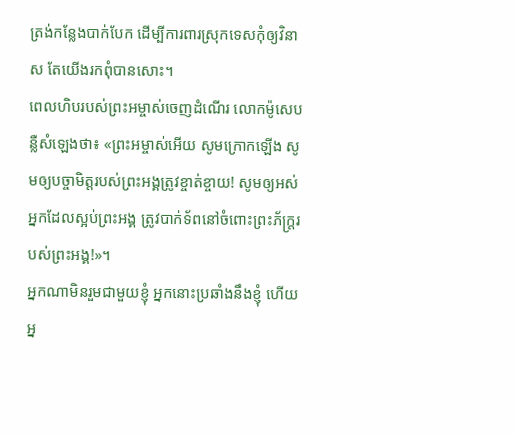ត្រង់កន្លែងបាក់បែក ដើម្បីការពារស្រុកទេសកុំឲ្យវិនាស តែយើងរកពុំបានសោះ។
ពេលហិបរបស់ព្រះអម្ចាស់ចេញដំណើរ លោកម៉ូសេបន្លឺសំឡេងថា៖ «ព្រះអម្ចាស់អើយ សូមក្រោកឡើង សូមឲ្យបច្ចាមិត្តរបស់ព្រះអង្គត្រូវខ្ចាត់ខ្ចាយ! សូមឲ្យអស់អ្នកដែលស្អប់ព្រះអង្គ ត្រូវបាក់ទ័ពនៅចំពោះព្រះភ័ក្ត្ររបស់ព្រះអង្គ!»។
អ្នកណាមិនរួមជាមួយខ្ញុំ អ្នកនោះប្រឆាំងនឹងខ្ញុំ ហើយអ្ន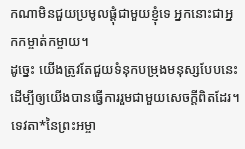កណាមិនជួយប្រមូលផ្ដុំជាមួយខ្ញុំទេ អ្នកនោះជាអ្នកកម្ចាត់កម្ចាយ។
ដូច្នេះ យើងត្រូវតែជួយទំនុកបម្រុងមនុស្សបែបនេះ ដើម្បីឲ្យយើងបានធ្វើការរួមជាមួយសេចក្ដីពិតដែរ។
ទេវតា*នៃព្រះអម្ចា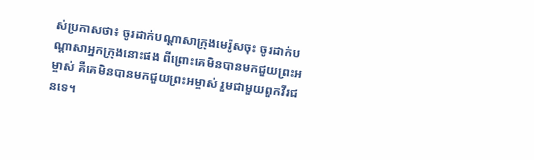ស់ប្រកាសថា៖ ចូរដាក់បណ្ដាសាក្រុងមេរ៉ូសចុះ ចូរដាក់បណ្ដាសាអ្នកក្រុងនោះផង ពីព្រោះគេមិនបានមកជួយព្រះអម្ចាស់ គឺគេមិនបានមកជួយព្រះអម្ចាស់ រួមជាមួយពួកវីរជនទេ។